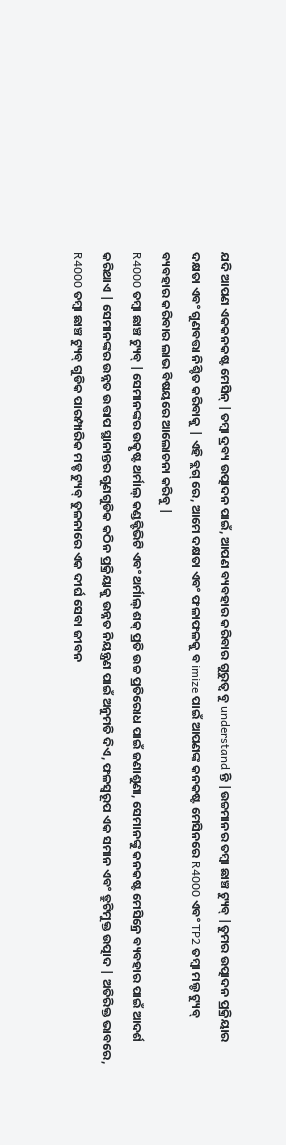ଯଦି ଆପଣ ଏକକନକଷ୍ଟ ମେସିନ୍ |ତମ୍ବା ଦ୍ରବ୍ୟ ଉତ୍ପାଦନ ପାଇଁ, ଆପଣ ବ୍ୟବହାର କରିବାର ଗୁରୁତ୍ୱ ବୁ understand ନ୍ତି |ଉଚ୍ଚମାନର ତମ୍ବା ଛାଞ୍ଚ ଟ୍ୟୁବ୍ |ତୁମର ଉତ୍ପାଦନ ପ୍ରକ୍ରିୟାର ଦକ୍ଷତା ଏବଂ ଗୁଣବତ୍ତା ନିଶ୍ଚିତ କରିବାକୁ | ଏହି ବ୍ଲଗ୍ ରେ, ଆମେ ଦକ୍ଷତା ଏବଂ ଫଳାଫଳକୁ ବ imize ପାଇଁ ଆପଣଙ୍କ କନକଷ୍ଟ ମେସିନରେ R4000 ଏବଂ TP2 ତମ୍ବା ମଲ୍ଡ ଟ୍ୟୁବ୍ ବ୍ୟବହାର କରିବାର ଲାଭ ବିଷୟରେ ଆଲୋଚନା କରିବୁ |
R4000 ତମ୍ବା ଛାଞ୍ଚ ଟ୍ୟୁବ୍ |ସେମାନଙ୍କର ଉତ୍କୃଷ୍ଟ ଥର୍ମାଲ୍ କଣ୍ଡକ୍ଟିଭିଟି ଏବଂ ଥର୍ମାଲ୍ ଶକ୍ ପ୍ରତି ଉଚ୍ଚ ପ୍ରତିରୋଧ ପାଇଁ ଜଣାଶୁଣା, ସେମାନଙ୍କୁ କନକଷ୍ଟ ମେସିନ୍ରେ ବ୍ୟବହାର ପାଇଁ ଆଦର୍ଶ କରିଥାଏ | ସେମାନଙ୍କର ଉନ୍ନତ ଉତ୍ତାପ ସ୍ଥାନାନ୍ତର ଗୁଣଗୁଡିକ କଠିନ ପ୍ରକ୍ରିୟାକୁ ଉନ୍ନତ ନିୟନ୍ତ୍ରଣ ପାଇଁ ଅନୁମତି ଦିଏ, ଫଳସ୍ୱରୂପ ଏକ ସମାନ ଏବଂ ତ୍ରୁଟିମୁକ୍ତ ଉତ୍ପାଦ | ଅତିରିକ୍ତ ଭାବରେ, R4000 ତମ୍ବା ଛାଞ୍ଚ ଟ୍ୟୁବ୍ ଗୁଡିକ ପାରମ୍ପାରିକ ମଡ୍ଡ ଟ୍ୟୁବ୍ ତୁଳନାରେ ଏକ ଦୀର୍ଘ ସେବା ଜୀବନ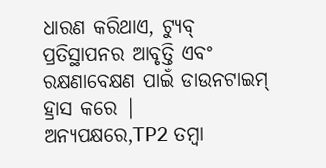ଧାରଣ କରିଥାଏ, ଟ୍ୟୁବ୍ ପ୍ରତିସ୍ଥାପନର ଆବୃତ୍ତି ଏବଂ ରକ୍ଷଣାବେକ୍ଷଣ ପାଇଁ ଡାଉନଟାଇମ୍ ହ୍ରାସ କରେ |
ଅନ୍ୟପକ୍ଷରେ,TP2 ତମ୍ବା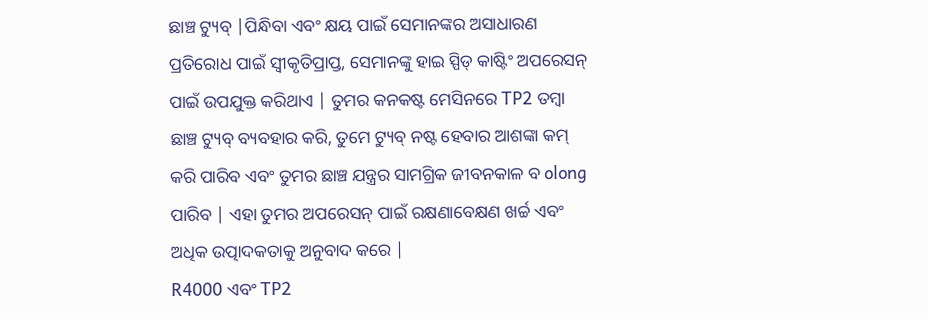ଛାଞ୍ଚ ଟ୍ୟୁବ୍ |ପିନ୍ଧିବା ଏବଂ କ୍ଷୟ ପାଇଁ ସେମାନଙ୍କର ଅସାଧାରଣ ପ୍ରତିରୋଧ ପାଇଁ ସ୍ୱୀକୃତିପ୍ରାପ୍ତ, ସେମାନଙ୍କୁ ହାଇ ସ୍ପିଡ୍ କାଷ୍ଟିଂ ଅପରେସନ୍ ପାଇଁ ଉପଯୁକ୍ତ କରିଥାଏ | ତୁମର କନକଷ୍ଟ ମେସିନରେ TP2 ତମ୍ବା ଛାଞ୍ଚ ଟ୍ୟୁବ୍ ବ୍ୟବହାର କରି, ତୁମେ ଟ୍ୟୁବ୍ ନଷ୍ଟ ହେବାର ଆଶଙ୍କା କମ୍ କରି ପାରିବ ଏବଂ ତୁମର ଛାଞ୍ଚ ଯନ୍ତ୍ରର ସାମଗ୍ରିକ ଜୀବନକାଳ ବ olong ପାରିବ | ଏହା ତୁମର ଅପରେସନ୍ ପାଇଁ ରକ୍ଷଣାବେକ୍ଷଣ ଖର୍ଚ୍ଚ ଏବଂ ଅଧିକ ଉତ୍ପାଦକତାକୁ ଅନୁବାଦ କରେ |
R4000 ଏବଂ TP2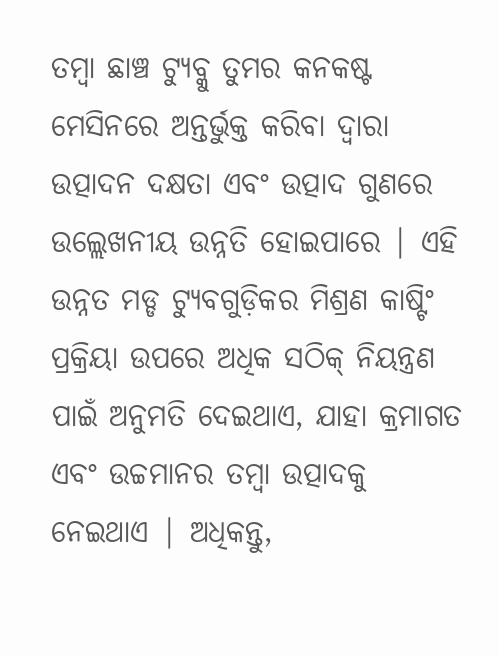ତମ୍ବା ଛାଞ୍ଚ ଟ୍ୟୁବ୍କୁ ତୁମର କନକଷ୍ଟ ମେସିନରେ ଅନ୍ତର୍ଭୁକ୍ତ କରିବା ଦ୍ୱାରା ଉତ୍ପାଦନ ଦକ୍ଷତା ଏବଂ ଉତ୍ପାଦ ଗୁଣରେ ଉଲ୍ଲେଖନୀୟ ଉନ୍ନତି ହୋଇପାରେ | ଏହି ଉନ୍ନତ ମଡ୍ଡ ଟ୍ୟୁବଗୁଡ଼ିକର ମିଶ୍ରଣ କାଷ୍ଟିଂ ପ୍ରକ୍ରିୟା ଉପରେ ଅଧିକ ସଠିକ୍ ନିୟନ୍ତ୍ରଣ ପାଇଁ ଅନୁମତି ଦେଇଥାଏ, ଯାହା କ୍ରମାଗତ ଏବଂ ଉଚ୍ଚମାନର ତମ୍ବା ଉତ୍ପାଦକୁ ନେଇଥାଏ | ଅଧିକନ୍ତୁ,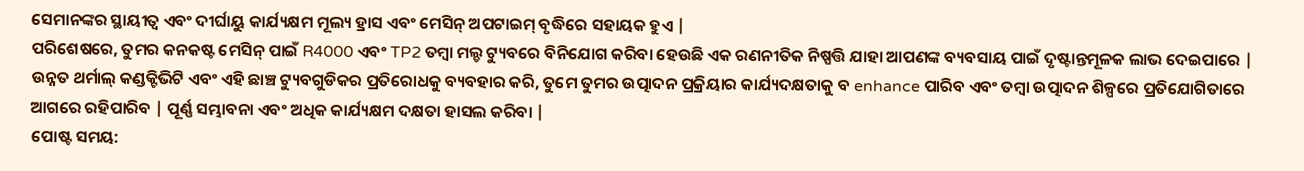ସେମାନଙ୍କର ସ୍ଥାୟୀତ୍ୱ ଏବଂ ଦୀର୍ଘାୟୁ କାର୍ଯ୍ୟକ୍ଷମ ମୂଲ୍ୟ ହ୍ରାସ ଏବଂ ମେସିନ୍ ଅପଟାଇମ୍ ବୃଦ୍ଧିରେ ସହାୟକ ହୁଏ |
ପରିଶେଷରେ, ତୁମର କନକଷ୍ଟ ମେସିନ୍ ପାଇଁ R4000 ଏବଂ TP2 ତମ୍ବା ମଲ୍ଡ ଟ୍ୟୁବରେ ବିନିଯୋଗ କରିବା ହେଉଛି ଏକ ରଣନୀତିକ ନିଷ୍ପତ୍ତି ଯାହା ଆପଣଙ୍କ ବ୍ୟବସାୟ ପାଇଁ ଦୃଷ୍ଟାନ୍ତମୂଳକ ଲାଭ ଦେଇପାରେ | ଉନ୍ନତ ଥର୍ମାଲ୍ କଣ୍ଡକ୍ଟିଭିଟି ଏବଂ ଏହି ଛାଞ୍ଚ ଟ୍ୟୁବଗୁଡିକର ପ୍ରତିରୋଧକୁ ବ୍ୟବହାର କରି, ତୁମେ ତୁମର ଉତ୍ପାଦନ ପ୍ରକ୍ରିୟାର କାର୍ଯ୍ୟଦକ୍ଷତାକୁ ବ enhance ପାରିବ ଏବଂ ତମ୍ବା ଉତ୍ପାଦନ ଶିଳ୍ପରେ ପ୍ରତିଯୋଗିତାରେ ଆଗରେ ରହିପାରିବ | ପୂର୍ଣ୍ଣ ସମ୍ଭାବନା ଏବଂ ଅଧିକ କାର୍ଯ୍ୟକ୍ଷମ ଦକ୍ଷତା ହାସଲ କରିବା |
ପୋଷ୍ଟ ସମୟ: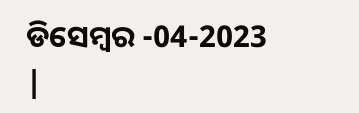ଡିସେମ୍ବର -04-2023 |